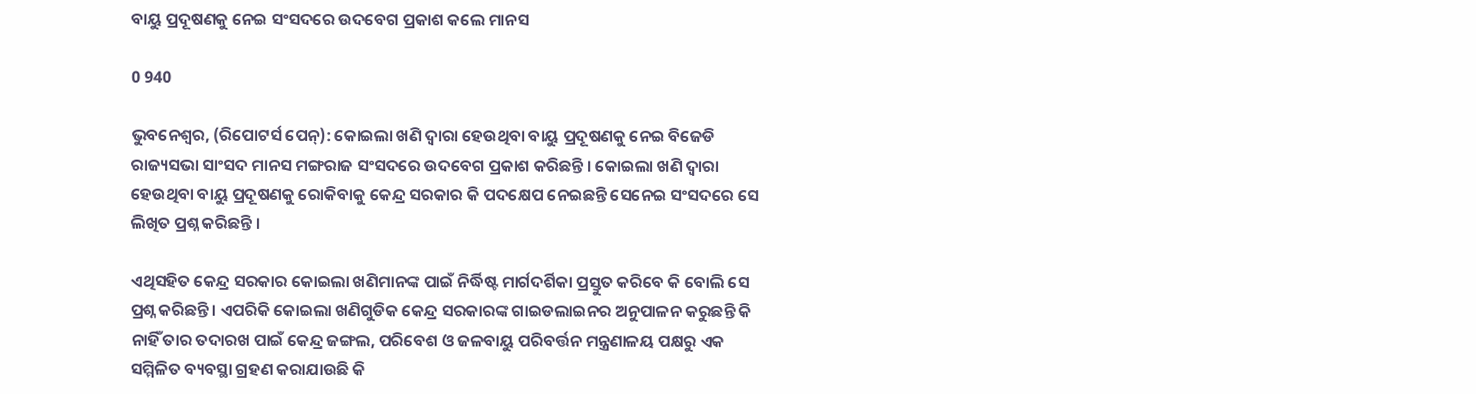ବାୟୁ ପ୍ରଦୂଷଣକୁ ନେଇ ସଂସଦରେ ଉଦବେଗ ପ୍ରକାଶ କଲେ ମାନସ

0 940

ଭୁବନେଶ୍ୱର, (ରିପୋଟର୍ସ ପେନ୍‌): କୋଇଲା ଖଣି ଦ୍ୱାରା ହେଉଥିବା ବାୟୁ ପ୍ରଦୂଷଣକୁ ନେଇ ବିଜେଡି ରାଜ୍ୟସଭା ସାଂସଦ ମାନସ ମଙ୍ଗରାଜ ସଂସଦରେ ଉଦବେଗ ପ୍ରକାଶ କରିଛନ୍ତି । କୋଇଲା ଖଣି ଦ୍ୱାରା ହେଉଥିବା ବାୟୁ ପ୍ରଦୂଷଣକୁ ରୋକିବାକୁ କେନ୍ଦ୍ର ସରକାର କି ପଦକ୍ଷେପ ନେଇଛନ୍ତି ସେନେଇ ସଂସଦରେ ସେ ଲିଖିତ ପ୍ରଶ୍ନ କରିଛନ୍ତି ।

ଏଥିସହିତ କେନ୍ଦ୍ର ସରକାର କୋଇଲା ଖଣିମାନଙ୍କ ପାଇଁ ନିର୍ଦ୍ଧିଷ୍ଟ ମାର୍ଗଦର୍ଶିକା ପ୍ରସ୍ତୁତ କରିବେ କି ବୋଲି ସେ ପ୍ରଶ୍ନ କରିଛନ୍ତି । ଏପରିକି କୋଇଲା ଖଣିଗୁଡିକ କେନ୍ଦ୍ର ସରକାରଙ୍କ ଗାଇଡଲାଇନର ଅନୁପାଳନ କରୁଛନ୍ତି କି ନାହିଁ ତାର ତଦାରଖ ପାଇଁ କେନ୍ଦ୍ର ଜଙ୍ଗଲ, ପରିବେଶ ଓ ଜଳବାୟୁ ପରିବର୍ତ୍ତନ ମନ୍ତ୍ରଣାଳୟ ପକ୍ଷରୁ ଏକ ସମ୍ମିଳିତ ବ୍ୟବସ୍ଥା ଗ୍ରହଣ କରାଯାଉଛି କି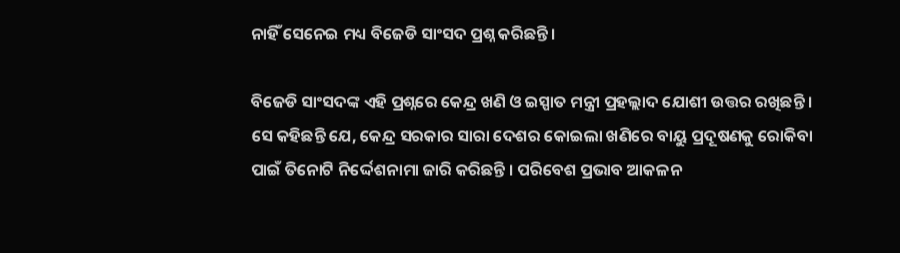ନାହିଁ ସେନେଇ ମଧ୍ୟ ବିଜେଡି ସାଂସଦ ପ୍ରଶ୍ନ କରିଛନ୍ତି ।

ବିଜେଡି ସାଂସଦଙ୍କ ଏହି ପ୍ରଶ୍ନରେ କେନ୍ଦ୍ର ଖଣି ଓ ଇସ୍ପାତ ମନ୍ତ୍ରୀ ପ୍ରହଲ୍ଲାଦ ଯୋଶୀ ଉତ୍ତର ରଖିଛନ୍ତି । ସେ କହିଛନ୍ତି ଯେ, କେନ୍ଦ୍ର ସରକାର ସାରା ଦେଶର କୋଇଲା ଖଣିରେ ବାୟୁ ପ୍ରଦୂଷଣକୁ ରୋକିବା ପାଇଁ ତିନୋଟି ନିର୍ଦ୍ଦେଶନାମା ଜାରି କରିଛନ୍ତି । ପରିବେଶ ପ୍ରଭାବ ଆକଳନ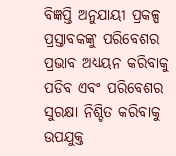ବିଜ୍ଞପ୍ତି ଅନୁଯାୟୀ ପ୍ରକଳ୍ପ ପ୍ରସ୍ତାବକଙ୍କୁ ପରିବେଶର ପ୍ରଭାବ ଅଧ୍ୟୟନ କରିବାକୁ ପଡିବ ଏବଂ ପରିବେଶର ସୁରକ୍ଷା ନିଶ୍ଚିତ କରିବାକୁ ଉପଯୁକ୍ତ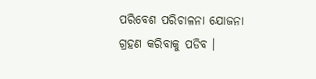ପରିବେଶ ପରିଚାଳନା ଯୋଜନା ଗ୍ରହଣ କରିବାକୁ ପଡିବ ।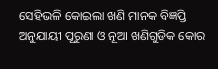ସେହିଭଳି କୋଇଲା ଖଣି ମାନକ ବିଜ୍ଞପ୍ତି ଅନୁଯାୟୀ ପୂରୁଣା ଓ ନୂଆ ଖଣିଗୁଡିକ କୋର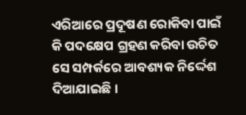ଏରିଆରେ ପ୍ରଦୂଷଣ ରୋକିବା ପାଇଁ କି ପଦକ୍ଷେପ ଗ୍ରହଣ କରିବା ଉଚିତ ସେ ସମ୍ପର୍କରେ ଆବଶ୍ୟକ ନିର୍ଦ୍ଦେଶ ଦିଆଯାଇଛି ।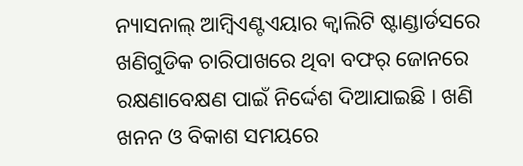ନ୍ୟାସନାଲ୍ ଆମ୍ବିଏଣ୍ଟଏୟାର କ୍ୱାଲିଟି ଷ୍ଟାଣ୍ଡାର୍ଡସରେ ଖଣିଗୁଡିକ ଚାରିପାଖରେ ଥିବା ବଫର୍ ଜୋନରେ ରକ୍ଷଣାବେକ୍ଷଣ ପାଇଁ ନିର୍ଦ୍ଦେଶ ଦିଆଯାଇଛି । ଖଣି ଖନନ ଓ ବିକାଶ ସମୟରେ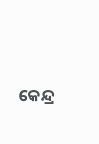କେନ୍ଦ୍ର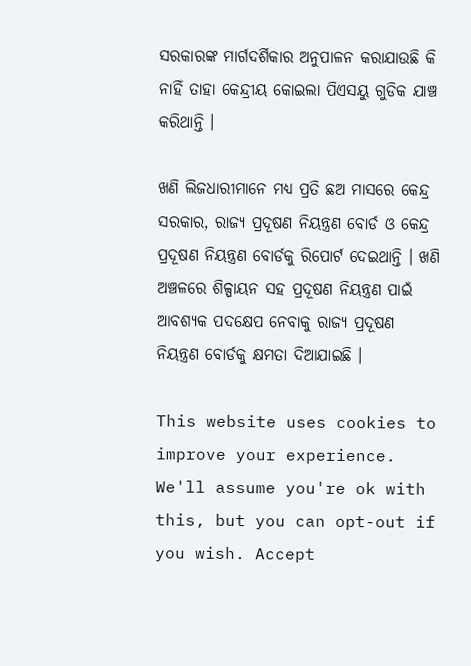ସରକାରଙ୍କ ମାର୍ଗଦର୍ଶିକାର ଅନୁପାଳନ କରାଯାଉଛି କି ନାହିଁ ତାହା କେନ୍ଦ୍ରୀୟ କୋଇଲା ପିଏସୟୁ ଗୁଡିକ ଯାଞ୍ଚ କରିଥାନ୍ତି ।

ଖଣି ଲିଜଧାରୀମାନେ ମଧ୍ୟ ପ୍ରତି ଛଅ ମାସରେ କେନ୍ଦ୍ର ସରକାର, ରାଜ୍ୟ ପ୍ରଦୂଷଣ ନିୟନ୍ତ୍ରଣ ବୋର୍ଡ ଓ କେନ୍ଦ୍ର ପ୍ରଦୂଷଣ ନିୟନ୍ତ୍ରଣ ବୋର୍ଡକୁ ରିପୋର୍ଟ ଦେଇଥାନ୍ତି । ଖଣି ଅଞ୍ଚଳରେ ଶିଳ୍ପାୟନ ସହ ପ୍ରଦୂଷଣ ନିୟନ୍ତ୍ରଣ ପାଇଁ ଆବଶ୍ୟକ ପଦକ୍ଷେପ ନେବାକୁ ରାଜ୍ୟ ପ୍ରଦୂଷଣ ନିୟନ୍ତ୍ରଣ ବୋର୍ଡକୁ କ୍ଷମତା ଦିଆଯାଇଛି ।

This website uses cookies to improve your experience. We'll assume you're ok with this, but you can opt-out if you wish. Accept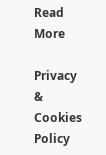Read More

Privacy & Cookies Policy